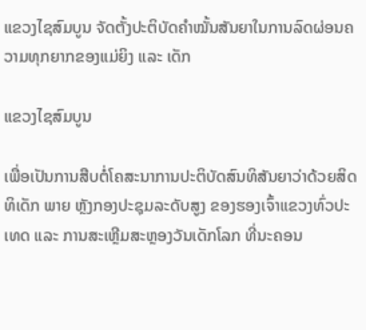ແຂວງໄຊສົມບູນ ຈັດຕັ້ງປະຕິບັດຄຳໝັ້ນສັນຍາໃນການລົດຜ່ອນຄວາມທຸກຍາກຂອງແມ່ຍິງ ແລະ ເດັກ

ແຂວງໄຊສົມບູນ

ເພື່ອເປັນການສືບຕໍ່ໂຄສະນາການປະຕິບັດສົນທິສັນຍາວ່າດ້ວຍສິດທິເດັກ ພາຍ ຫຼັງກອງປະຊຸມລະດັບສູງ ຂອງຮອງເຈົ້າແຂວງທົ່ວປະເທດ ແລະ ການສະເຫຼີມສະຫຼອງວັນເດັກໂລກ ທີ່ນະຄອນ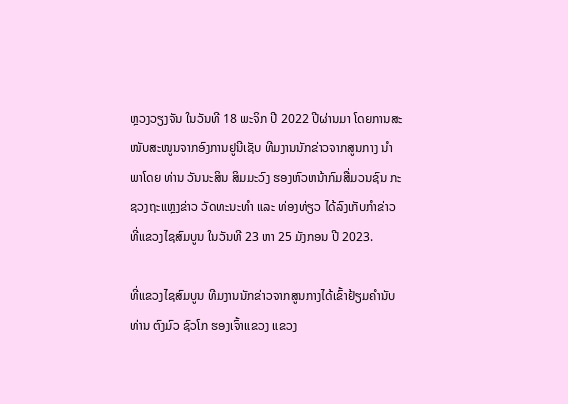ຫຼວງວຽງຈັນ ໃນວັນທີ 18 ພະຈິກ ປີ 2022 ປີຜ່ານມາ ໂດຍການສະໜັບສະໜູນຈາກອົງການຢູນີເຊັບ ທີມງານນັກຂ່າວຈາກສູນກາງ ນຳພາໂດຍ ທ່ານ ວັນນະສິນ ສິມມະວົງ ຮອງຫົວຫນ້າກົມສື່ມວນຊົນ ກະຊວງຖະແຫຼງຂ່າວ ວັດທະນະທຳ ແລະ ທ່ອງທ່ຽວ ໄດ້ລົງເກັບກຳຂ່າວ ທີ່ແຂວງໄຊສົມບູນ ໃນວັນທີ 23 ຫາ 25 ມັງກອນ ປີ 2023.

ທີ່ແຂວງໄຊສົມບູນ ທີມງານນັກຂ່າວຈາກສູນກາງໄດ້ເຂົ້າຢ້ຽມຄຳນັບ ທ່ານ ຕົງມົວ ຊົວໂກ ຮອງເຈົ້າແຂວງ ແຂວງ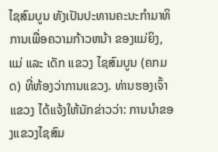ໄຊສົມບູນ ທັງເປັນປະທານຄະນະກຳມາທິການເພື່ອຄວາມກ້າວຫນ້າ ຂອງແມ່ຍິງ, ແມ່ ແລະ ເດັກ ແຂວງ ໄຊສົມບູນ (ຄກມດ) ທີ່ຫ້ອງວ່າການແຂວງ. ທ່ານຮອງເຈົ້າແຂວງ ໄດ້ແຈ້ງໃຫ້ນັກຂ່າວວ່າ: ການນໍາຂອງແຂວງໄຊສົມ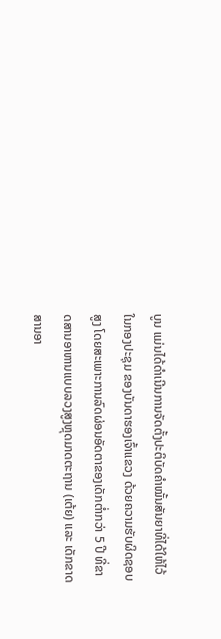ບູນ ແມ່ນໄດ້ດຳເນີນການຈັດຕັ້ງປະຕິບັດຄໍາໝັ້ນສັນຍາທີ່ໄດ້ໃຫ້ໄວ້ໃນກອງປະຊຸມ ຂອງບັນດາຮອງເຈົ້າແຂວງ ດ້ວຍຄວາມຮັບຜິດຊອບສູງ ໂດຍສະເພາະການລົດຜ່ອນອັດຕາຂອງເດັກຕໍ່າກວ່າ 5 ປີ ທີ່ຂາດສານອາຫານແບບລວງສູງຫຼຸດມາດຕະຖານ (ເຕ້ຍ) ແລະ ເດັກຂາດສານອາ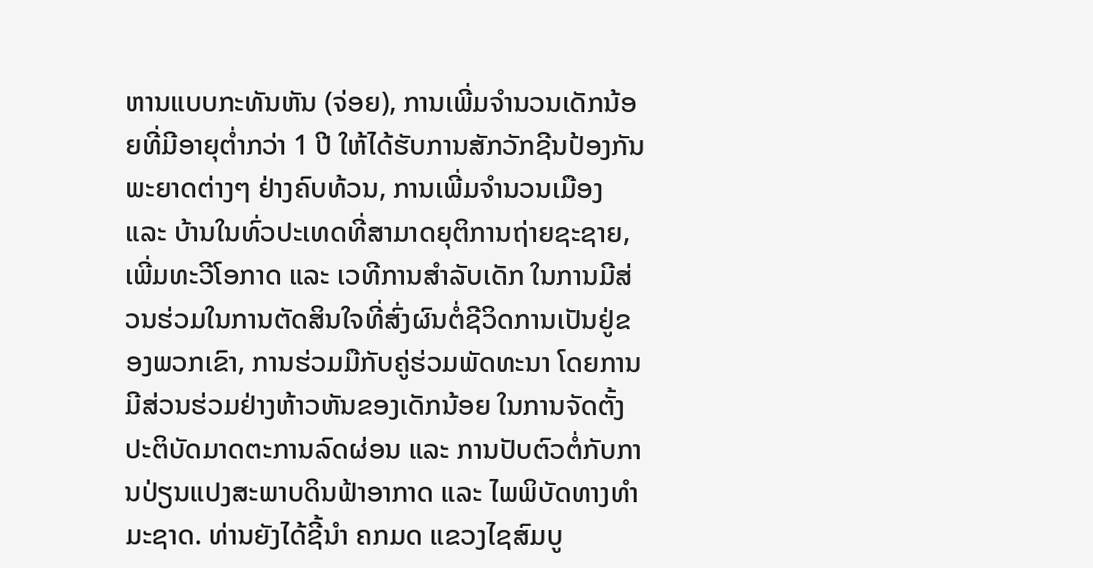ຫານແບບກະທັນຫັນ (ຈ່ອຍ), ການເພີ່ມຈໍານວນເດັກນ້ອຍທີ່ມີອາຍຸຕໍ່າກວ່າ 1 ປີ ໃຫ້ໄດ້ຮັບການສັກວັກຊີນປ້ອງກັນພະຍາດຕ່າງໆ ຢ່າງຄົບທ້ວນ, ການເພີ່ມຈໍານວນເມືອງ ແລະ ບ້ານໃນທົ່ວປະເທດທີ່ສາມາດຍຸຕິການຖ່າຍຊະຊາຍ, ເພີ່ມທະວີໂອກາດ ແລະ ເວທີການສໍາລັບເດັກ ໃນການມີສ່ວນຮ່ວມໃນການຕັດສິນໃຈທີ່ສົ່ງຜົນຕໍ່ຊີວິດການເປັນຢູ່ຂອງພວກເຂົາ, ການຮ່ວມມືກັບຄູ່ຮ່ວມພັດທະນາ ໂດຍການມີສ່ວນຮ່ວມຢ່າງຫ້າວຫັນຂອງເດັກນ້ອຍ ໃນການຈັດຕັ້ງປະຕິບັດມາດຕະການລົດຜ່ອນ ແລະ ການປັບຕົວຕໍ່ກັບການປ່ຽນແປງສະພາບດິນຟ້າອາກາດ ແລະ ໄພພິບັດທາງທຳມະຊາດ. ທ່ານຍັງໄດ້ຊີ້ນໍາ ຄກມດ ແຂວງໄຊສົມບູ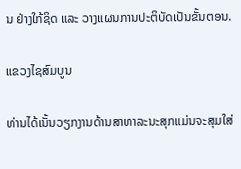ນ ຢ່າງໃກ້ຊິດ ແລະ ວາງແຜນການປະຕິບັດເປັນຂັ້ນຕອນ.

ແຂວງໄຊສົມບູນ

ທ່ານໄດ້ເນັ້ນວຽກງານດ້ານສາທາລະນະສຸກແມ່ນຈະສຸມໃສ່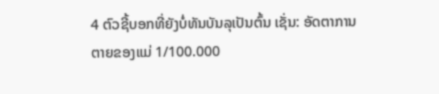4 ຕົວຊີ້ບອກທີ່ຍັງບໍ່ທັນບັນລຸເປັນຕົ້ນ ເຊັ່ນ: ອັດຕາການຕາຍຂອງແມ່ 1/100.000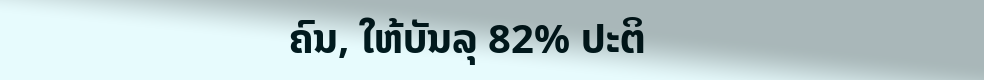ຄົນ, ໃຫ້ບັນລຸ 82% ປະຕິ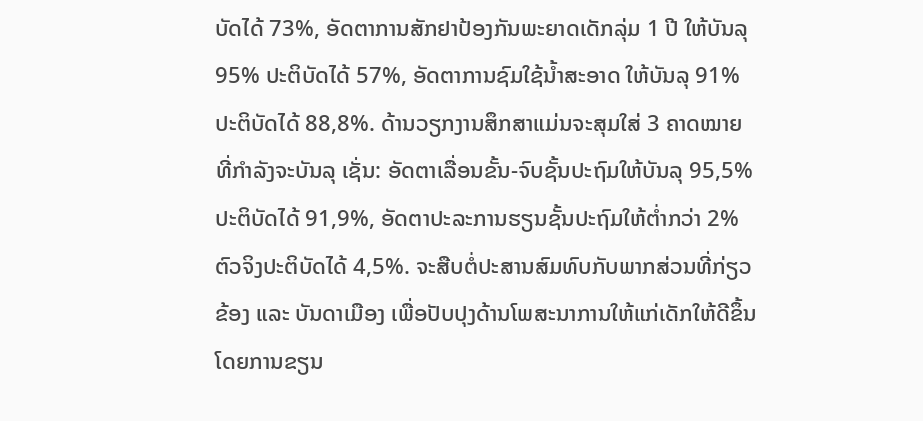ບັດໄດ້ 73%, ອັດຕາການສັກຢາປ້ອງກັນພະຍາດເດັກລຸ່ມ 1 ປີ ໃຫ້ບັນລຸ 95% ປະຕິບັດໄດ້ 57%, ອັດຕາການຊົມໃຊ້ນໍ້າສະອາດ ໃຫ້ບັນລຸ 91% ປະຕິບັດໄດ້ 88,8%. ດ້ານວຽກງານສຶກສາແມ່ນຈະສຸມໃສ່ 3 ຄາດໝາຍ ທີ່ກໍາລັງຈະບັນລຸ ເຊັ່ນ: ອັດຕາເລື່ອນຂັ້ນ-ຈົບຊັ້ນປະຖົມໃຫ້ບັນລຸ 95,5% ປະຕິບັດໄດ້ 91,9%, ອັດຕາປະລະການຮຽນຊັ້ນປະຖົມໃຫ້ຕໍ່າກວ່າ 2% ຕົວຈິງປະຕິບັດໄດ້ 4,5%. ຈະສືບຕໍ່ປະສານສົມທົບກັບພາກສ່ວນທີ່ກ່ຽວຂ້ອງ ແລະ ບັນດາເມືອງ ເພື່ອປັບປຸງດ້ານໂພສະນາການໃຫ້ແກ່ເດັກໃຫ້ດີຂຶ້ນ ໂດຍການຂຽນ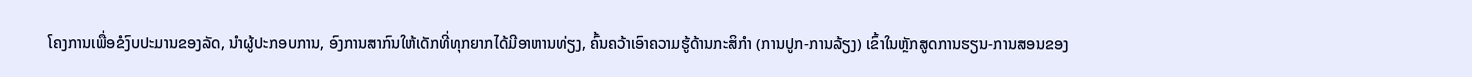ໂຄງການເພື່ອຂໍງົບປະມານຂອງລັດ, ນໍາຜູ້ປະກອບການ, ອົງການສາກົນໃຫ້ເດັກທີ່ທຸກຍາກໄດ້ມີອາຫານທ່ຽງ, ຄົ້ນຄວ້າເອົາຄວາມຮູ້ດ້ານກະສິກໍາ (ການປູກ-ການລ້ຽງ) ເຂົ້າໃນຫຼັກສູດການຮຽນ-ການສອນຂອງ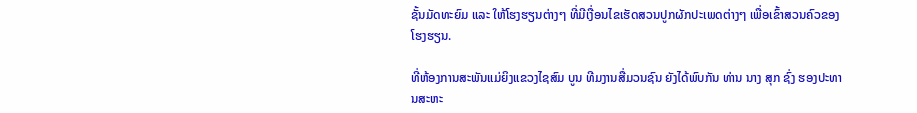ຊັ້ນມັດທະຍົມ ແລະ ໃຫ້ໂຮງຮຽນຕ່າງໆ ທີ່ມີເງື່ອນໄຂເຮັດສວນປູກຜັກປະເພດຕ່າງໆ ເພື່ອເຂົ້າສວນຄົວຂອງໂຮງຮຽນ.

ທີ່ຫ້ອງການສະພັນແມ່ຍິງແຂວງໄຊສົມ ບູນ ທີມງານສື່ມວນຊົນ ຍັງໄດ້ພົບກັນ ທ່ານ ນາງ ສຸກ ຊົ່ງ ຮອງປະທານສະຫະ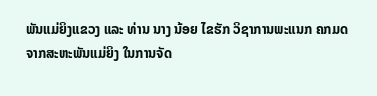ພັນແມ່ຍິງແຂວງ ແລະ ທ່ານ ນາງ ນ້ອຍ ໄຂຮັກ ວິຊາການພະແນກ ຄກມດ ຈາກສະຫະພັນແມ່ຍິງ ໃນການຈັດ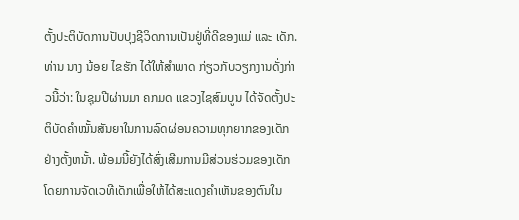ຕັ້ງປະຕິບັດການປັບປຸງຊີວິດການເປັນຢູ່ທີ່ດີຂອງແມ່ ແລະ ເດັກ. ທ່ານ ນາງ ນ້ອຍ ໄຂຮັກ ໄດ້ໃຫ້ສຳພາດ ກ່ຽວກັບວຽກງານດັ່ງກ່າວນີ້ວ່າ: ໃນຊຸມປີຜ່ານມາ ຄກມດ ແຂວງໄຊສົມບູນ ໄດ້ຈັດຕັ້ງປະຕິບັດຄໍາໝັ້ນສັນຍາໃນການລົດຜ່ອນຄວາມທຸກຍາກຂອງເດັກຢ່າງຕັ້ງຫນັ້າ. ພ້ອມນີ້ຍັງໄດ້ສົ່ງເສີມການມີສ່ວນຮ່ວມຂອງເດັກ ໂດຍການຈັດເວທີເດັກເພື່ອໃຫ້ໄດ້ສະແດງຄໍາເຫັນຂອງຕົນໃນ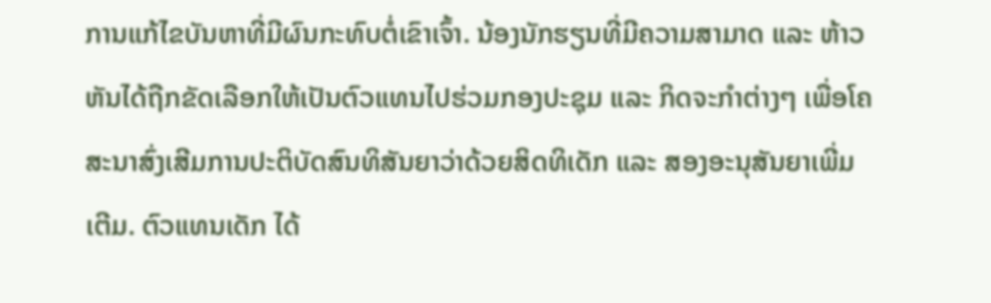ການແກ້ໄຂບັນຫາທີ່ມີຜົນກະທົບຕໍ່ເຂົາເຈົ້າ. ນ້ອງນັກຮຽນທີ່ມີຄວາມສາມາດ ແລະ ຫ້າວຫັນໄດ້ຖືກຂັດເລືອກໃຫ້ເປັນຕົວແທນໄປຮ່ວມກອງປະຊຸມ ແລະ ກິດຈະກຳຕ່າງໆ ເພື່ອໂຄສະນາສົ່ງເສີມການປະຕິບັດສົນທິສັນຍາວ່າດ້ວຍສິດທິເດັກ ແລະ ສອງອະນຸສັນຍາເພີ່ມເຕີມ. ຕົວແທນເດັກ ໄດ້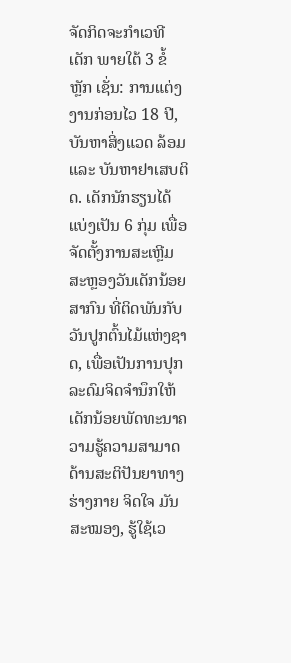ຈັດກິດຈະກຳເວທີເດັກ ພາຍໃຕ້ 3 ຂໍ້ຫຼັກ ເຊັ່ນ: ການແຕ່ງງານກ່ອນໄວ 18 ປີ, ບັນຫາສິ່ງແວດ ລ້ອມ ແລະ ບັນຫາຢາເສບຕິດ. ເດັກນັກຮຽນໄດ້ແບ່ງເປັນ 6 ກຸ່ມ ເພື່ອຈັດຕັ້ງການສະເຫຼີມສະຫຼອງວັນເດັກນ້ອຍສາກົນ ທີ່ຕິດພັນກັບວັນປູກຕົ້ນໄມ້ແຫ່ງຊາດ, ເພື່ອເປັນການປຸກລະດົມຈິດຈຳນຶກໃຫ້ເດັກນ້ອຍພັດທະນາຄວາມຮູ້ຄວາມສາມາດດ້ານສະຕິປັນຍາທາງຮ່າງກາຍ ຈິດໃຈ ມັນສະໝອງ, ຮູ້ໃຊ້ເວ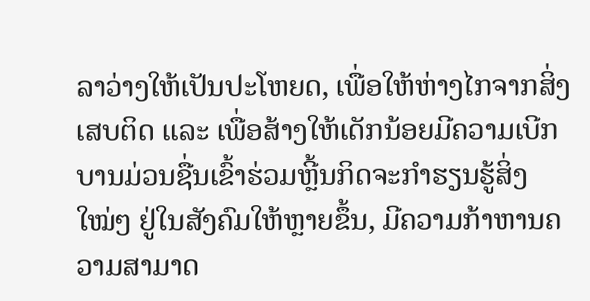ລາວ່າງໃຫ້ເປັນປະໂຫຍດ, ເພື່ອໃຫ້ຫ່າງໄກຈາກສິ່ງເສບຕິດ ແລະ ເພື່ອສ້າງໃຫ້ເດັກນ້ອຍມີຄວາມເບີກບານມ່ວນຊື່ນເຂົ້າຮ່ວມຫຼີ້ນກິດຈະກຳຮຽນຮູ້ສິ່ງໃໝ່ໆ ຢູ່ໃນສັງຄົມໃຫ້ຫຼາຍຂຶ້ນ, ມີຄວາມກ້າຫານຄວາມສາມາດ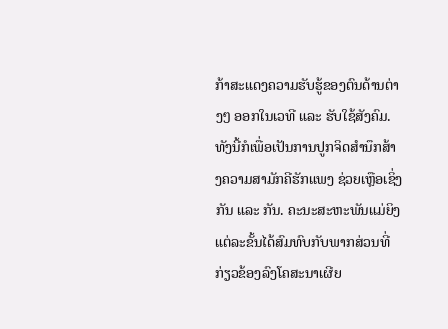ກ້າສະແດງຄວາມຮັບຮູ້ຂອງຕົນດ້ານຕ່າງໆ ອອກໃນເວທີ ແລະ ຮັບໃຊ້ສັງຄົມ. ທັງນີ້ກໍເພື່ອເປັນການປູກຈິດສຳນຶກສ້າງຄວາມສາມັກຄີຮັກແພງ ຊ່ວຍເຫຼືອເຊິ່ງກັນ ແລະ ກັນ. ຄະນະສະຫະພັນແມ່ຍິງແຕ່ລະຂັ້ນໄດ້ສົມທົບກັບພາກສ່ວນທີ່ກ່ຽວຂ້ອງລົງໂຄສະນາເຜີຍ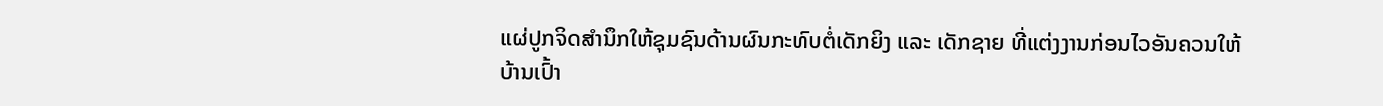ແຜ່ປູກຈິດສໍານຶກໃຫ້ຊຸມຊົນດ້ານຜົນກະທົບຕໍ່ເດັກຍິງ ແລະ ເດັກຊາຍ ທີ່ແຕ່ງງານກ່ອນໄວອັນຄວນໃຫ້ບ້ານເປົ້າ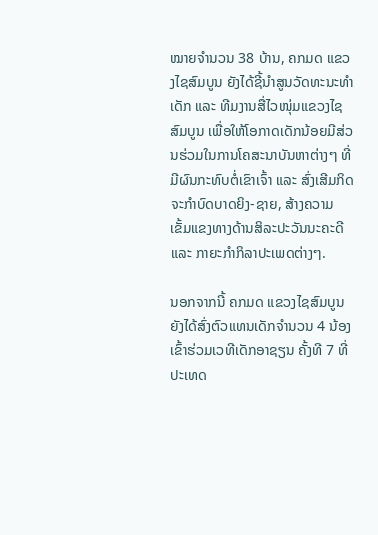ໝາຍຈຳນວນ 38 ບ້ານ, ຄກມດ ແຂວງໄຊສົມບູນ ຍັງໄດ້ຊີ້ນໍາສູນວັດທະນະທຳເດັກ ແລະ ທີມງານສື່ໄວໜຸ່ມແຂວງໄຊສົມບູນ ເພື່ອໃຫ້ໂອກາດເດັກນ້ອຍມີສ່ວນຮ່ວມໃນການໂຄສະນາບັນຫາຕ່າງໆ ທີ່ມີຜົນກະທົບຕໍ່ເຂົາເຈົ້າ ແລະ ສົ່ງເສີມກິດຈະກຳບົດບາດຍິງ-ຊາຍ, ສ້າງຄວາມເຂັ້ມແຂງທາງດ້ານສິລະປະວັນນະຄະດີ ແລະ ກາຍະກຳກິລາປະເພດຕ່າງໆ.

ນອກຈາກນີ້ ຄກມດ ແຂວງໄຊສົມບູນ ຍັງໄດ້ສົ່ງຕົວແທນເດັກຈຳນວນ 4 ນ້ອງ ເຂົ້າຮ່ວມເວທີເດັກອາຊຽນ ຄັ້ງທີ 7 ທີ່ປະເທດ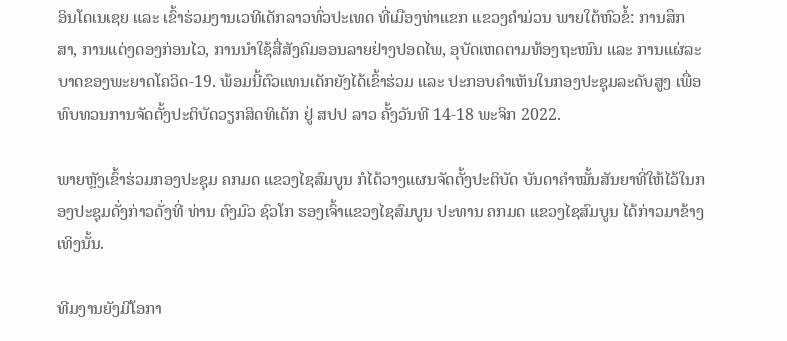ອິນໂດເນເຊຍ ແລະ ເຂົ້າຮ່ວມງານເວທີເດັກລາວທົ່ວປະເທດ ທີ່ເມືອງທ່າແຂກ ແຂວງຄໍາມ່ວນ ພາຍໃຕ້ຫົວຂໍ້: ການສຶກສາ, ການແຕ່ງດອງກ່ອນໄວ, ການນຳໃຊ້ສື່ສັງຄົມອອນລາຍຢ່າງປອດໄພ, ອຸບັດເຫດຕາມທ້ອງຖະໜົນ ແລະ ການແຜ່ລະບາດຂອງພະຍາດໂຄວິດ-19. ພ້ອມນີ້ຕົວແທນເດັກຍັງໄດ້ເຂົ້າຮ່ວມ ແລະ ປະກອບຄຳເຫັນໃນກອງປະຊຸມລະດັບສູງ ເພື່ອທົບທວນການຈັດຕັ້ງປະຕິບັດວຽກສິດທິເດັກ ຢູ່ ສປປ ລາວ ຄັ້ງວັນທີ 14-18 ພະຈິກ 2022.

ພາຍຫຼັງເຂົ້າຮ່ວມກອງປະຊຸມ ຄກມດ ແຂວງໄຊສົມບູນ ກໍໄດ້ວາງແຜນຈັດຕັ້ງປະຕິບັດ ບັນດາຄໍາໝັ້ນສັນຍາທີ່ໃຫ້ໄວ້ໃນກອງປະຊຸມດັ່ງກ່າວດັ່ງທີ່ ທ່ານ ຕົງມົວ ຊົວໂກ ຮອງເຈົ້າແຂວງໄຊສົມບູນ ປະທານ ຄກມດ ແຂວງໄຊສົມບູນ ໄດ້ກ່າວມາຂ້າງເທິງນັ້ນ.

ທີມງານຍັງມີໂອກາ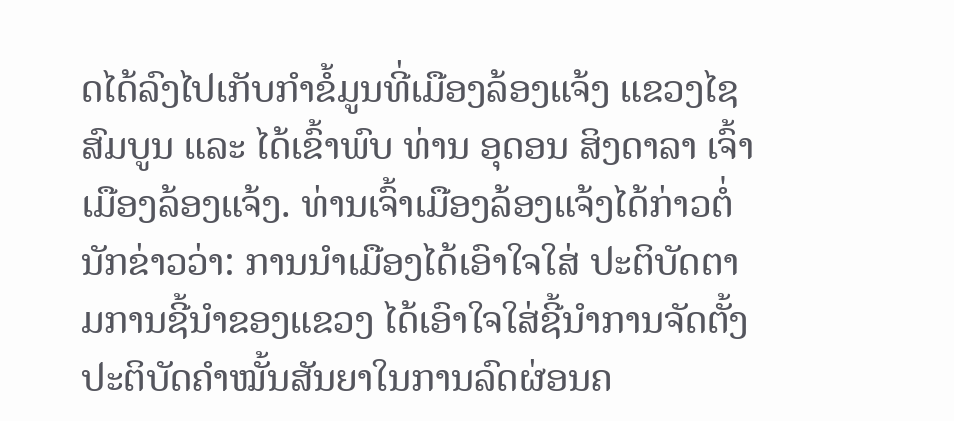ດໄດ້ລົງໄປເກັບກຳຂໍ້ມູນທີ່ເມືອງລ້ອງແຈ້ງ ແຂວງໄຊສົມບູນ ແລະ ໄດ້ເຂົ້າພົບ ທ່ານ ອຸດອນ ສິງດາລາ ເຈົ້າເມືອງລ້ອງແຈ້ງ. ທ່ານເຈົ້າເມືອງລ້ອງແຈ້ງໄດ້ກ່າວຕໍ່ນັກຂ່າວວ່າ: ການນໍາເມືອງໄດ້ເອົາໃຈໃສ່ ປະຕິບັດຕາມການຊີ້ນໍາຂອງແຂວງ ໄດ້ເອົາໃຈໃສ່ຊີ້ນໍາການຈັດຕັ້ງປະຕິບັດຄໍາໝັ້ນສັນຍາໃນການລົດຜ່ອນຄ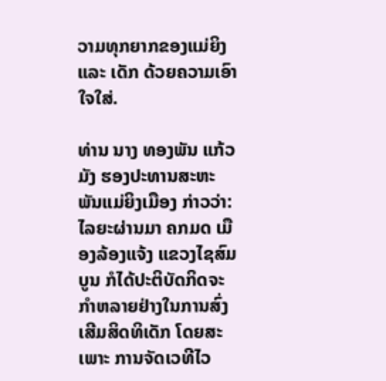ວາມທຸກຍາກຂອງແມ່ຍິງ ແລະ ເດັກ ດ້ວຍຄວາມເອົາໃຈໃສ່.

ທ່ານ ນາງ ທອງພັນ ແກ້ວມັງ ຮອງປະທານສະຫະພັນແມ່ຍິງເມືອງ ກ່າວວ່າ: ໄລຍະຜ່ານມາ ຄກມດ ເມືອງລ້ອງແຈ້ງ ແຂວງໄຊສົມບູນ ກໍໄດ້ປະຕິບັດກິດຈະກຳຫລາຍຢ່າງໃນການສົ່ງເສີມສິດທິເດັກ ໂດຍສະເພາະ ການຈັດເວທີໄວ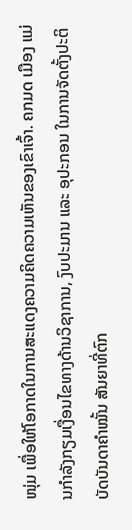ໜຸ່ມ ເພື່ອໃຫ້ໂອກາດໃນການສະແດງຄວາມຄິດຄວາມເຫັນຂອງເຂົາເຈົ້າ. ຄກມດ ເມືອງ ແມ່ນກຳລັງກຽມເງື່ອນໄຂທາງດ້ານວິຊາການ, ງົບປະມານ ແລະ ອຸປະກອນ ໃນການຈັດຕັ້ງປະຕິບັດບັນດາຄໍາໝັ້ນ ສັນຍາທີ່ຕົກ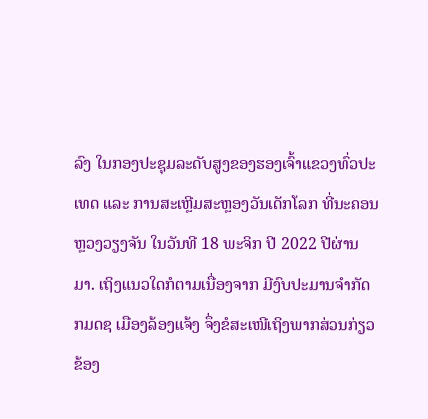ລົງ ໃນກອງປະຊຸມລະດັບສູງຂອງຮອງເຈົ້າແຂວງທົ່ວປະເທດ ແລະ ການສະເຫຼີມສະຫຼອງວັນເດັກໂລກ ທີ່ນະຄອນຫຼວງວຽງຈັນ ໃນວັນທີ 18 ພະຈິກ ປີ 2022 ປີຜ່ານມາ. ເຖິງແນວໃດກໍຕາມເນື່ອງຈາກ ມີງົບປະມານຈໍາກັດ ກມດຊ ເມືອງລ້ອງແຈ້ງ ຈຶ່ງຂໍສະເໜີເຖິງພາກສ່ວນກ່ຽວຂ້ອງ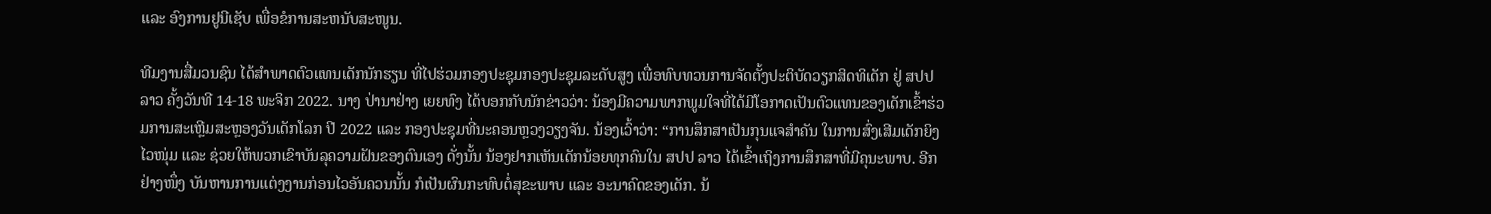ແລະ ອົງການຢູນີເຊັບ ເພື່ອຂໍການສະຫນັບສະໜູນ.

ທີມງານສື່ມວນຊົນ ໄດ້ສຳພາດຕົວແທນເດັກນັກຮຽນ ທີ່ໄປຮ່ວມກອງປະຊຸມກອງປະຊຸມລະດັບສູງ ເພື່ອທົບທວນການຈັດຕັ້ງປະຕິບັດວຽກສິດທິເດັກ ຢູ່ ສປປ ລາວ ຄັ້ງວັນທີ 14-18 ພະຈິກ 2022. ນາງ ປ່ານາຢ່າງ ເຍຍທົງ ໄດ້ບອກກັບນັກຂ່າວວ່າ: ນ້ອງມີຄວາມພາກພູມໃຈທີ່ໄດ້ມີໂອກາດເປັນຕົວແທນຂອງເດັກເຂົ້າຮ່ວມການສະເຫຼີມສະຫຼອງວັນເດັກໂລກ ປີ 2022 ແລະ ກອງປະຊຸມທີ່ນະຄອນຫຼວງວຽງຈັນ. ນ້ອງເວົ້າວ່າ: “ການສຶກສາເປັນກຸນແຈສໍາຄັນ ໃນການສົ່ງເສີມເດັກຍິງໄວໜຸ່ມ ແລະ ຊ່ວຍໃຫ້ພວກເຂົາບັນລຸຄວາມຝັນຂອງຕົນເອງ ດັ່ງນັ້ນ ນ້ອງຢາກເຫັນເດັກນ້ອຍທຸກຄົນໃນ ສປປ ລາວ ໄດ້ເຂົ້າເຖິງການສຶກສາທີ່ມີຄຸນະພາບ. ອີກຢ່າງໜຶ່ງ ບັນຫານການແຕ່ງງານກ່ອນໄວອັນຄວນນັ້ນ ກໍເປັນຜົນກະທົບຕໍ່ສຸຂະພາບ ແລະ ອະນາຄົດຂອງເດັກ. ນ້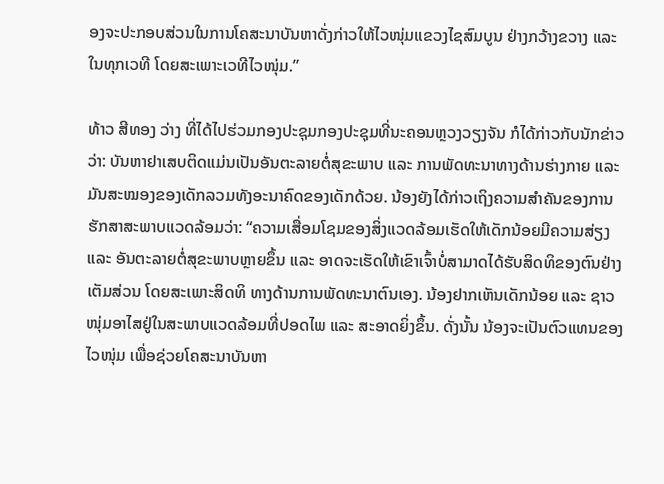ອງຈະປະກອບສ່ວນໃນການໂຄສະນາບັນຫາດັ່ງກ່າວໃຫ້ໄວໜຸ່ມແຂວງໄຊສົມບູນ ຢ່າງກວ້າງຂວາງ ແລະ ໃນທຸກເວທີ ໂດຍສະເພາະເວທີໄວໜຸ່ມ.”

ທ້າວ ສີທອງ ວ່າງ ທີ່ໄດ້ໄປຮ່ວມກອງປະຊຸມກອງປະຊຸມທີ່ນະຄອນຫຼວງວຽງຈັນ ກໍໄດ້ກ່າວກັບນັກຂ່າວວ່າ: ບັນຫາຢາເສບຕິດແມ່ນເປັນອັນຕະລາຍຕໍ່ສຸຂະພາບ ແລະ ການພັດທະນາທາງດ້ານຮ່າງກາຍ ແລະ ມັນສະໝອງຂອງເດັກລວມທັງອະນາຄົດຂອງເດັກດ້ວຍ. ນ້ອງຍັງໄດ້ກ່າວເຖິງຄວາມສໍາຄັນຂອງການຮັກສາສະພາບແວດລ້ອມວ່າ: “ຄວາມເສື່ອມໂຊມຂອງສິ່ງແວດລ້ອມເຮັດໃຫ້ເດັກນ້ອຍມີຄວາມສ່ຽງ ແລະ ອັນຕະລາຍຕໍ່ສຸຂະພາບຫຼາຍຂຶ້ນ ແລະ ອາດຈະເຮັດໃຫ້ເຂົາເຈົ້າບໍ່ສາມາດໄດ້ຮັບສິດທິຂອງຕົນຢ່າງເຕັມສ່ວນ ໂດຍສະເພາະສິດທິ ທາງດ້ານການພັດທະນາຕົນເອງ. ນ້ອງຢາກເຫັນເດັກນ້ອຍ ແລະ ຊາວໜຸ່ມອາໄສຢູ່ໃນສະພາບແວດລ້ອມທີ່ປອດໄພ ແລະ ສະອາດຍິ່ງຂຶ້ນ. ດັ່ງນັ້ນ ນ້ອງຈະເປັນຕົວແທນຂອງໄວໜຸ່ມ ເພື່ອຊ່ວຍໂຄສະນາບັນຫາ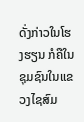ດັ່ງກ່າວໃນໂຮງຮຽນ ກໍຄືໃນຊຸມຊົນໃນແຂວງໄຊສົມ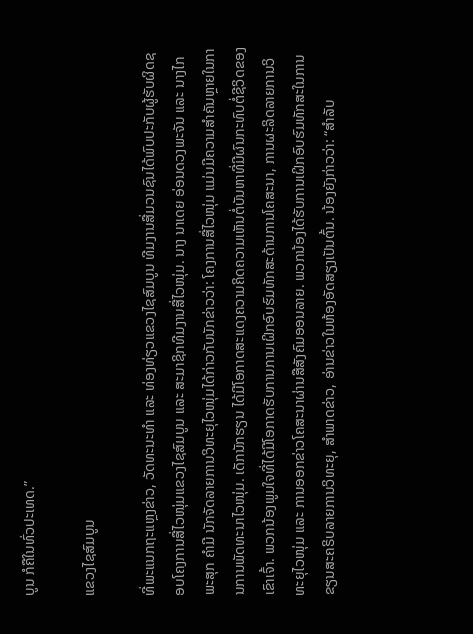ບູນ ກໍຄືໃນທົ່ວປະເທດ.”

ແຂວງໄຊສົມບູນ

ທີ່ພະແນກຖະແຫຼງຂ່າວ, ວັດທະນະທໍາ ແລະ ທ່ອງທ່ຽວແຂວງໄຊສົມບູນ ທີມງານສື່ມວນຊົນໄດ້ພົບປະກັບຜູ້ຮັບຜິດຊອບໂຄງການສື່ໄວໜຸ່ມແຂວງໄຊສົມບູນ ແລະ ສະມາຊິກທີມງານສື່ໄວໜຸ່ມ. ນາງ ນາເດຍ ອ່ອນດວງພະຈັນ ແລະ ນາງໄກພະສຸກ ຄຳມີ ນັກຈັດລາຍການວິທະຍຸໄວໜຸ່ມໄດ້ກ່າວກັບນັກຂ່າວວ່າ: ໂຄງການສື່ໄວໜຸ່ມ ແມ່ນມີຄວາມສໍາຄັນຫຼາຍໃນການການພັດທະນາໄວໜຸ່ມ. ເດັກນັກຮຽນ ໄດ້ມີໂອກາດສະແດງຄວາມຄິດຄວາມເຫັນຕໍ່ບັນຫາທີ່ມີຜົນກະທົບຕໍ່ຊີວິດຂອງເຂົາເຈົ້າ. ພວກນ້ອງພູມໃຈທີ່ໄດ້ມີໂອກາດຮັບການການເຝິກອົບຮົມທັກສະດ້ານການໂຄສະນາ, ການຜະລິດລາຍການວິທະຍຸໄວໜຸ່ມ ແລະ ການອອກຂ່າວໂຄສະນາຜ່ານສືສັງຄົມອອນລາຍ. ພວກນ້ອງໄດ້ຮັບການເຝິກອົບຮົມທັກສະໃນການຂຽນສະຄຣິບລາຍການວິທະຍຸ, ສໍາພາດຂ່າວ, ອ່ານຂ່າວໃນຫ້ອງອັດສຽງເປັນຕົ້ນ. ນ້ອງຍັງກ່າວວ່າ: “ສໍາລັບ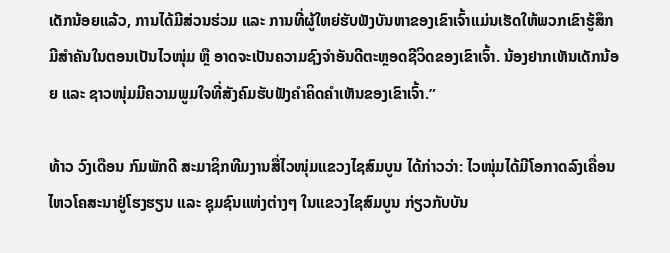ເດັກນ້ອຍແລ້ວ, ການໄດ້ມີສ່ວນຮ່ວມ ແລະ ການທີ່ຜູ້ໃຫຍ່ຮັບຟັງບັນຫາຂອງເຂົາເຈົ້າແມ່ນເຮັດໃຫ້ພວກເຂົາຮູ້ສຶກມີສໍາຄັນໃນຕອນເປັນໄວໜຸ່ມ ຫຼື ອາດຈະເປັນຄວາມຊົງຈໍາອັນດີຕະຫຼອດຊີວິດຂອງເຂົາເຈົ້າ. ນ້ອງຢາກເຫັນເດັກນ້ອຍ ແລະ ຊາວໜຸ່ມມີຄວາມພູມໃຈທີ່ສັງຄົມຮັບຟັງຄໍາຄິດຄໍາເຫັນຂອງເຂົາເຈົ້າ.”

ທ້າວ ວົງເດືອນ ກົມພັກດີ ສະມາຊິກທີມງານສື່ໄວໜຸ່ມແຂວງໄຊສົມບູນ ໄດ້ກ່າວວ່າ: ໄວໜຸ່ມໄດ້ມີໂອກາດລົງເຄື່ອນໄຫວໂຄສະນາຢູ່ໂຮງຮຽນ ແລະ ຊຸມຊົນແຫ່ງຕ່າງໆ ໃນແຂວງໄຊສົມບູນ ກ່ຽວກັບບັນ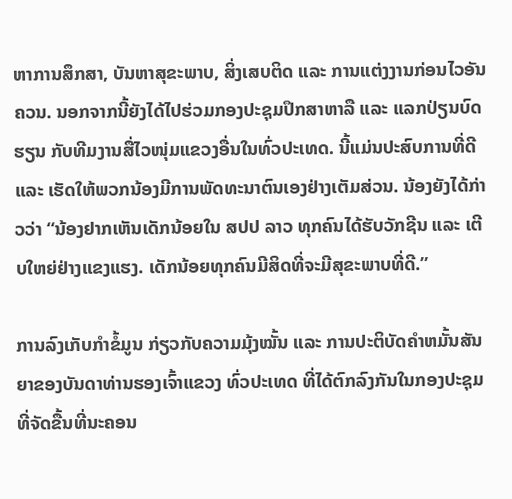ຫາການສຶກສາ, ບັນຫາສຸຂະພາບ, ສິ່ງເສບຕິດ ແລະ ການແຕ່ງງານກ່ອນໄວອັນຄວນ. ນອກຈາກນີ້ຍັງໄດ້ໄປຮ່ວມກອງປະຊຸມປຶກສາຫາລື ແລະ ແລກປ່ຽນບົດຮຽນ ກັບທີມງານສື່ໄວໜຸ່ມແຂວງອື່ນໃນທົ່ວປະເທດ. ນີ້ແມ່ນປະສົບການທີ່ດີ ແລະ ເຮັດໃຫ້ພວກນ້ອງມີການພັດທະນາຕົນເອງຢ່າງເຕັມສ່ວນ. ນ້ອງຍັງໄດ້ກ່າວວ່າ “ນ້ອງຢາກເຫັນເດັກນ້ອຍໃນ ສປປ ລາວ ທຸກຄົນໄດ້ຮັບວັກຊີນ ແລະ ເຕີບໃຫຍ່ຢ່າງແຂງແຮງ. ເດັກນ້ອຍທຸກຄົນມີສິດທີ່ຈະມີສຸຂະພາບທີ່ດີ.”

ການລົງເກັບກໍາຂໍ້ມູນ ກ່ຽວກັບຄວາມມຸ້ງໝັ້ນ ແລະ ການປະຕິບັດຄໍາຫມັ້ນສັນຍາຂອງບັນດາທ່ານຮອງເຈົ້າແຂວງ ທົ່ວປະເທດ ທີ່ໄດ້ຕົກລົງກັນໃນກອງປະຊຸມ ທີ່ຈັດຂື້ນທີ່ນະຄອນ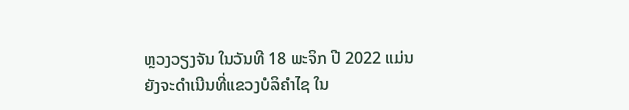ຫຼວງວຽງຈັນ ໃນວັນທີ 18 ພະຈິກ ປີ 2022 ແມ່ນຍັງຈະດໍາເນີນທີ່ແຂວງບໍລິຄໍາໄຊ ໃນ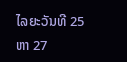ໄລຍະວັນທີ 25 ຫາ 27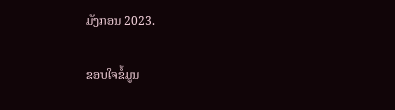ມັງກອນ 2023.

ຂອບໃຈຂໍ້ມູນ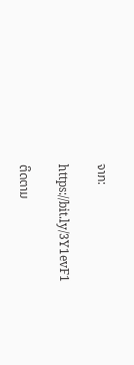ຈາກ:

https://bit.ly/3Y1evF1

ຕິດຕາມ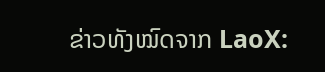ຂ່າວທັງໝົດຈາກ LaoX: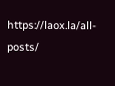https://laox.la/all-posts/